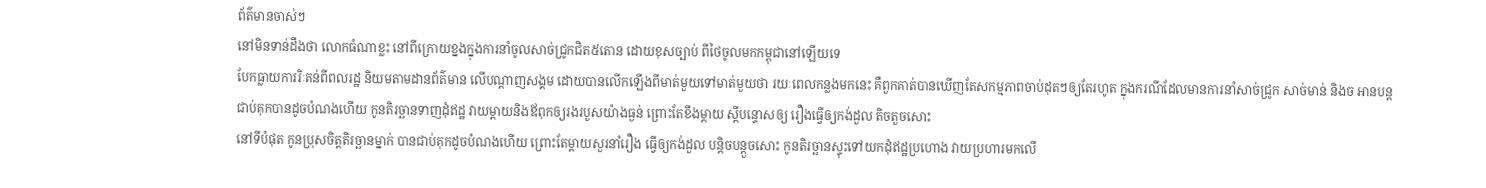ព័ត៌មានចាស់ៗ
នៅមិនទាន់ដឹងថា លោកធំណាខ្លះ នៅពីក្រោយខ្នងក្នុងការនាំចូលសាច់ជ្រូកជិត៥តោន ដោយខុសច្បាប់ ពីថៃចូលមកកម្ពុជានៅឡើយទេ
បែកធ្លាយការរិៈគន់ពីពលរដ្ឋ និយមតាមដានព័ត៌មាន លើបណ្តាញសង្គម ដោយបានលើកឡើងពីមាត់មួយទៅមាត់មួយថា រយៈពេលកន្លងមកនេះ គឺពួកគាត់បានឃើញតែសកម្មភាពចាប់ដុតៗឲ្យតែរហូត ក្នុងករណីដែលមានការនាំសាច់ជ្រូក សាច់មាន់ និងច អានបន្ត
ជាប់គុកបានដូចបំណងហើយ កូនតិរច្ឆានទាញដុំឥដ្ឋ វាយម្តាយនិងឪពុកឲ្យរងរបួសយ៉ាងធ្ងន់ ព្រោះតែខឹងម្តាយ ស្តីបន្ទោសឲ្យ រឿងធ្វើឲ្យកង់ដួល តិចតួចសោះ
នៅទីបំផុត កូនប្រុសចិត្តតិរច្ឆានម្នាក់ បានជាប់គុកដូចបំណងហើយ ព្រោះតែម្ដាយសួរនាំរឿង ធ្វើឲ្យកង់ដួល បន្តិចបន្តួចសោះ កូនតិរច្ឆានស្ទុះទៅយកដុំឥដ្ឋប្រហោង វាយប្រហារមកលើ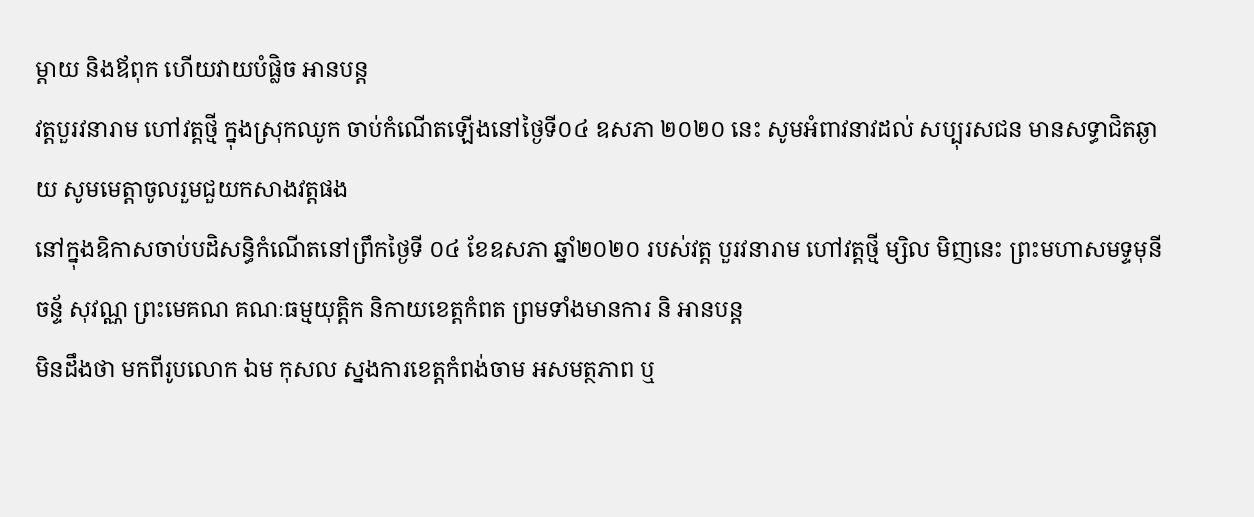ម្ដាយ និងឪពុក ហើយវាយបំផ្លិច អានបន្ត
វត្តបួរវនារាម ហៅវត្តថ្មី ក្នុងស្រុកឈូក ចាប់កំណើតឡើងនៅថ្ងៃទី០៤ ឧសភា ២០២០ នេះ សូមអំពាវនាវដល់ សប្បុរសជន មានសទ្ធាជិតឆ្ងាយ សូមមេត្តាចូលរួមជួយកសាងវត្តផង
នៅក្នុងឧិកាសចាប់បដិសន្ធិកំណើតនៅព្រឹកថ្ងៃទី ០៤ ខែឧសភា ឆ្នាំ២០២០ របស់វត្ត បួរវនារាម ហៅវត្តថ្មី ម្សិល មិញនេះ ព្រះមហាសមទ្ទមុនី ចន្ទ័ សុវណ្ណ ព្រះមេគណ គណៈធម្មយុត្តិក និកាយខេត្តកំពត ព្រមទាំងមានការ និ អានបន្ត
មិនដឹងថា មកពីរូបលោក ឯម កុសល ស្នងការខេត្តកំពង់ចាម អសមត្ថភាព ឬ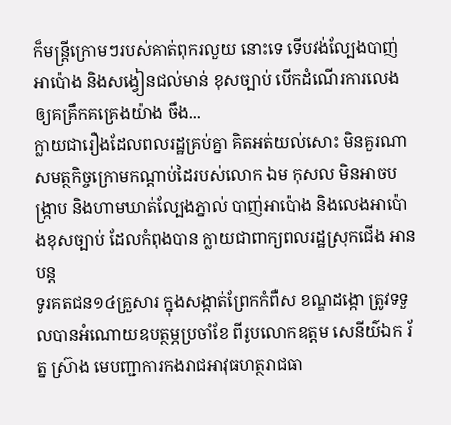ក៏មន្ត្រីក្រោមៗរបស់គាត់ពុករលួយ នោះទេ ទើបវង់ល្បែងបាញ់អាប៉ោង និងសង្វៀនជល់មាន់ ខុសច្បាប់ បើកដំណើរការលេង ឲ្យគគ្រឹកគគ្រេងយ៉ាង ចឹង...
ក្លាយជារឿងដែលពលរដ្ឋគ្រប់គ្នា គិតអត់យល់សោះ មិនគួរណាសមត្ថកិច្ចក្រោមកណ្តាប់ដៃរបស់លោក ឯម កុសល មិនអាចបង្ក្រាប និងហាមឃាត់ល្បែងភ្នាល់ បាញ់អាប៉ោង និងលេងអាប៉ោងខុសច្បាប់ ដែលកំពុងបាន ក្លាយជាពាក្យពលរដ្ឋស្រុកជើង អានបន្ត
ទូរគតជន១៤គ្រួសារ ក្នុងសង្កាត់ព្រែកកំពឺស ខណ្ឌដង្កោ ត្រូវទទួលបានអំណោយឧបត្ថម្ភប្រចាំខែ ពីរូបលោកឧត្តម សេនីយ៌ឯក រ័ត្ន ស្រ៊ាង មេបញ្ជាការកងរាជអាវុធហត្ថរាជធា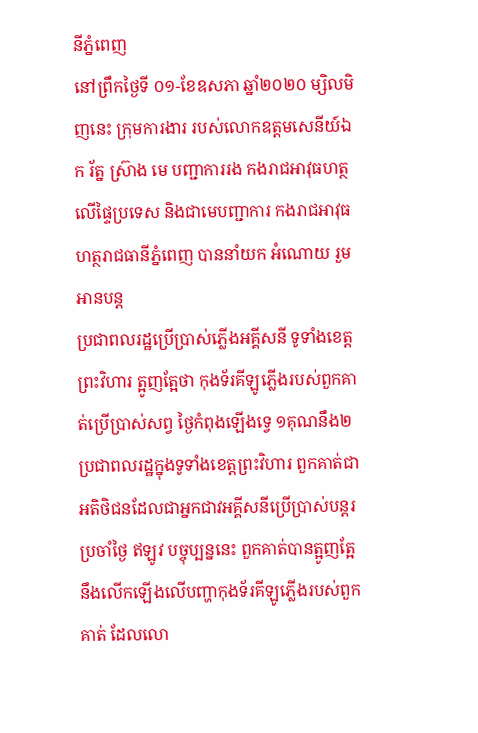នីភ្នំពេញ
នៅព្រឹកថ្ងៃទី ០១-ខែឧសភា ឆ្នាំ២០២០ ម្សិលមិញនេះ ក្រុមការងារ របស់លោកឧត្តមសេនីយ៍ឯក រ័ត្ន ស៊្រាង មេ បញ្ជាការរង កងរាជអាវុធហត្ថលើផ្ទៃប្រទេស និងជាមេបញ្ជាការ កងរាជអាវុធហត្ថរាជធានីភ្នំពេញ បាននាំយក អំណោយ រួម អានបន្ត
ប្រជាពលរដ្ឋប្រើប្រាស់ភ្លើងអគ្គីសនី ទូទាំងខេត្តព្រះវិហារ ត្អូញត្អែថា កុងទ័រគីឡូភ្លើងរបស់ពួកគាត់ប្រើប្រាស់សព្វ ថ្ងៃកំពុងឡើងទ្វេ ១គុណនឹង២
ប្រជាពលរដ្ឋក្នុងទូទាំងខេត្តព្រះវិហារ ពួកគាត់ជាអតិថិជនដែលជាអ្នកជាវអគ្គីសនីប្រើប្រាស់បន្តរប្រចាំថ្ងៃ ឥឡូវ បច្ចុប្បន្ននេះ ពួកគាត់បានត្អូញត្អែ នឹងលើកឡើងលើបញ្ហាកុងទ័រគីឡូភ្លើងរបស់ពួកគាត់ ដែលលោ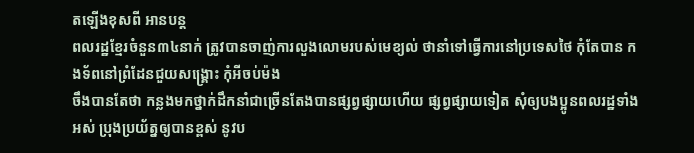តឡើងខុសពី អានបន្ត
ពលរដ្ឋខ្មែរចំនួន៣៤នាក់ ត្រូវបានចាញ់ការលួងលោមរបស់មេខ្យល់ ថានាំទៅធ្វើការនៅប្រទេសថៃ កុំតែបាន កងទ័ពនៅព្រំដែនជួយសង្គ្រោះ កុំអីចប់ម៉ង
ចឹងបានតែថា កន្លងមកថ្នាក់ដឹកនាំជាច្រើនតែងបានផ្សព្វផ្សាយហើយ ផ្សព្វផ្សាយទៀត សុំឲ្យបងប្អូនពលរដ្ឋទាំង អស់ ប្រុងប្រយ័ត្នឲ្យបានខ្ពស់ នូវប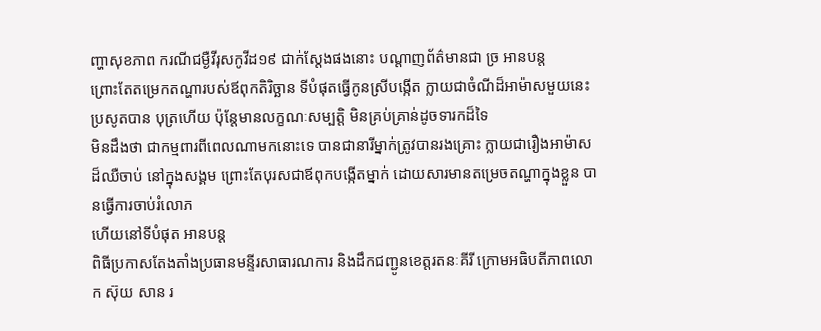ញ្ហាសុខភាព ករណីជម្ងឺវីរុសកូវីដ១៩ ជាក់ស្តែងផងនោះ បណ្តាញព័ត៌មានជា ច្រ អានបន្ត
ព្រោះតែតម្រេកតណ្ហារបស់ឪពុកតិរិច្ឆាន ទីបំផុតធ្វើកូនស្រីបង្កើត ក្លាយជាចំណីដ៏អាម៉ាសមួយនេះ ប្រសូតបាន បុត្រហើយ ប៉ុន្តែមានលក្ខណៈសម្បត្តិ មិនគ្រប់គ្រាន់ដូចទារកដ៏ទៃ
មិនដឹងថា ជាកម្មពារពីពេលណាមកនោះទេ បានជានារីម្នាក់ត្រូវបានរងគ្រោះ ក្លាយជារឿងអាម៉ាសដ៏ឈឺចាប់ នៅក្នុងសង្គម ព្រោះតែបុរសជាឪពុកបង្កើតម្នាក់ ដោយសារមានតម្រេចតណ្ហាក្នុងខ្លួន បានធ្វើការចាប់រំលោភ
ហើយនៅទីបំផុត អានបន្ត
ពិធីប្រកាសតែងតាំងប្រធានមន្ទីរសាធារណការ និងដឹកជញ្ជូនខេត្តរតនៈគីរី ក្រោមអធិបតីភាពលោក ស៊ុយ សាន រ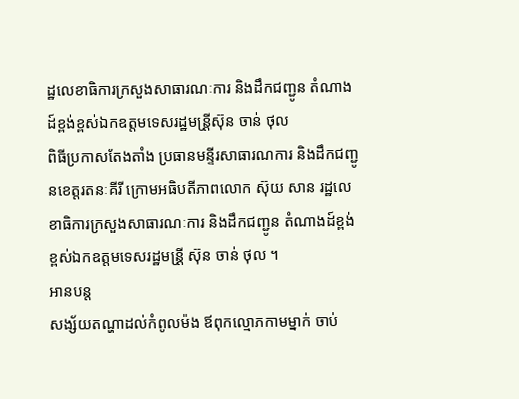ដ្ឋលេខាធិការក្រសួងសាធារណៈការ និងដឹកជញ្ជូន តំណាងដ៍ខ្ពង់ខ្ពស់ឯកឧត្តមទេសរដ្ឋមន្រី្តស៊ុន ចាន់ ថុល
ពិធីប្រកាសតែងតាំង ប្រធានមន្ទីរសាធារណការ និងដឹកជញ្ជូនខេត្តរតនៈគីរី ក្រោមអធិបតីភាពលោក ស៊ុយ សាន រដ្ឋលេខាធិការក្រសួងសាធារណៈការ និងដឹកជញ្ជូន តំណាងដ៍ខ្ពង់ខ្ពស់ឯកឧត្តមទេសរដ្ឋមន្រី្ត ស៊ុន ចាន់ ថុល ។
អានបន្ត
សង្ស័យតណ្ហាដល់កំពូលម៉ង ឪពុកល្មោភកាមម្នាក់ ចាប់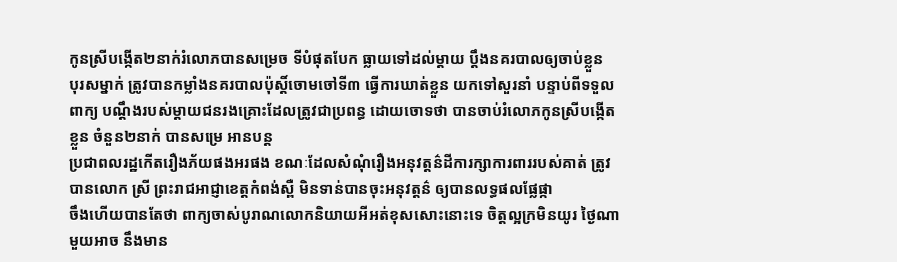កូនស្រីបង្កើត២នាក់រំលោភបានសម្រេច ទីបំផុតបែក ធ្លាយទៅដល់ម្តាយ ប្តឹងនគរបាលឲ្យចាប់ខ្លួន
បុរសម្នាក់ ត្រូវបានកម្លាំងនគរបាលប៉ុស្តិ៍ចោមចៅទី៣ ធ្វើការឃាត់ខ្លួន យកទៅសួរនាំ បន្ទាប់ពីទទួលពាក្យ បណ្តឹងរបស់ម្តាយជនរងគ្រោះដែលត្រូវជាប្រពន្ធ ដោយចោទថា បានចាប់រំលោភកូនស្រីបង្កើតខ្លួន ចំនួន២នាក់ បានសម្រេ អានបន្ត
ប្រជាពលរដ្ឋកើតរឿងភ័យផងអរផង ខណៈដែលសំណុំរឿងអនុវត្តន៌ដីការក្សាការពាររបស់គាត់ ត្រូវបានលោក ស្រី ព្រះរាជអាជ្ញាខេត្តកំពង់ស្ពឺ មិនទាន់បានចុះអនុវត្តន៌ ឲ្យបានលទ្ធផលផ្លែផ្កា
ចឹងហើយបានតែថា ពាក្យចាស់បូរាណលោកនិយាយអីអត់ខុសសោះនោះទេ ចិត្តល្អក្រមិនយូរ ថ្ងៃណាមួយអាច នឹងមាន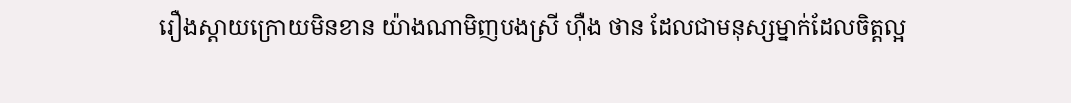រឿងស្តាយក្រោយមិនខាន យ៉ាងណាមិញបងស្រី ហ៊ឺង ថាន ដែលជាមនុស្សម្នាក់ដែលចិត្តល្អ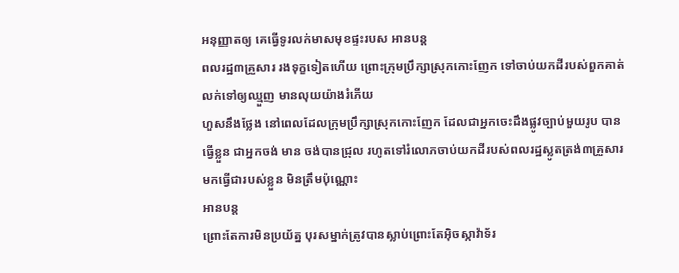អនុញ្ញាតឲ្យ គេធ្វើទូរលក់មាសមុខផ្ទះរបស អានបន្ត
ពលរដ្ឋ៣គ្រួសារ រងទុក្ខទៀតហើយ ព្រោះក្រុមប្រឹក្សាស្រុកកោះញែក ទៅចាប់យកដីរបស់ពួកគាត់ លក់ទៅឲ្យឈ្មួញ មានលុយយ៉ាងរំភើយ
ហួសនឹងថ្លែង នៅពេលដែលក្រុមប្រឹក្សាស្រុកកោះញែក ដែលជាអ្នកចេះដឹងផ្លូវច្បាប់មួយរូប បានធ្វើខ្លួន ជាអ្នកចង់ មាន ចង់បានជ្រុល រហូតទៅរំលោភចាប់យកដីរបស់ពលរដ្ឋស្លូតត្រង់៣គ្រួសារមកធ្វើជារបស់ខ្លួន មិនត្រឹមប៉ុណ្ណោះ
អានបន្ត
ព្រោះតែការមិនប្រយ័ត្ន បុរសម្នាក់ត្រូវបានស្លាប់ព្រោះតែអ៊ិចស្កាវ៉ាទ័រ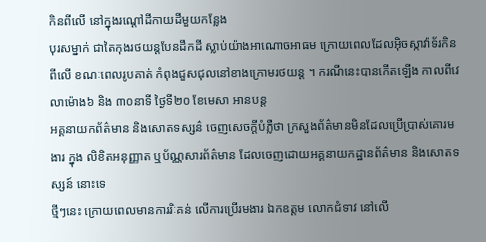កិនពីលើ នៅក្នុងរណ្តៅដីកាយដីមួយកន្លែង
បុរសម្នាក់ ជាតៃកុងរថយន្តបែនដឹកដី ស្លាប់យ៉ាងអាណោចអាធម ក្រោយពេលដែលអ៊ិចស្កាវ៉ាទ័រកិនពីលើ ខណៈពេលរូបគាត់ កំពុងជួសជុលនៅខាងក្រោមរថយន្ត ។ ករណីនេះបានកើតឡើង កាលពីវេលាម៉ោង៦ និង ៣០នាទី ថ្ងៃទី២០ ខែមេសា អានបន្ត
អគ្គនាយកព័ត៌មាន និងសោតទស្សន៌ ចេញសេចក្តីបំភ្លឺថា ក្រសួងព័ត៌មានមិនដែលប្រើប្រាស់គោរមងារ ក្នុង លិខិតអនុញ្ញាត ឬប័ណ្ណសារព័ត៌មាន ដែលចេញដោយអគ្គនាយកដ្ឋានព័ត៌មាន និងសោតទស្សន៍ នោះទេ
ថ្មីៗនេះ ក្រោយពេលមានការរិៈគន់ លើការប្រើរមងារ ឯកឧត្តម លោកជំទាវ នៅលើ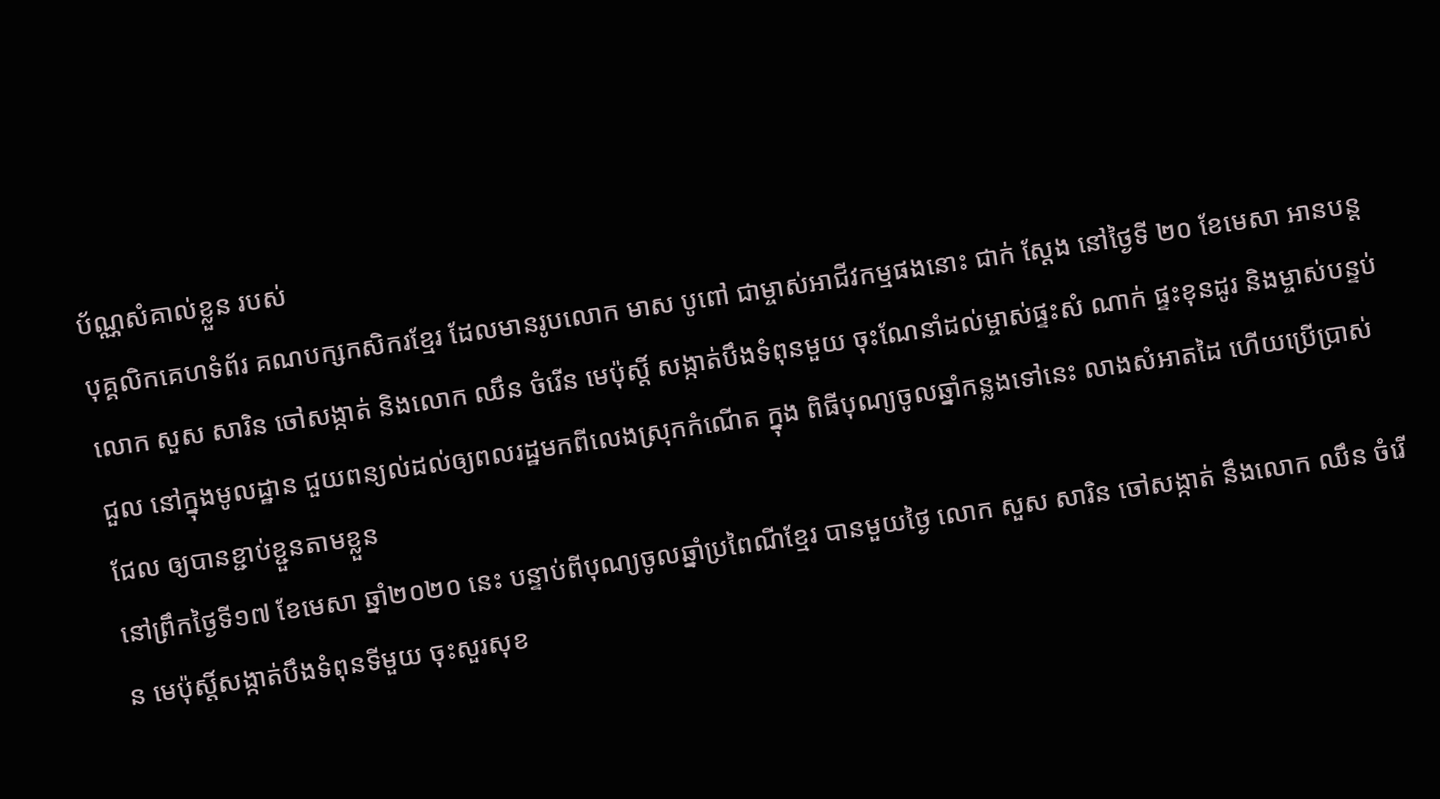ប័ណ្ណសំគាល់ខ្លួន របស់
បុគ្គលិកគេហទំព័រ គណបក្សកសិករខ្មែរ ដែលមានរូបលោក មាស បូពៅ ជាម្ចាស់អាជីវកម្មផងនោះ ជាក់ ស្តែង នៅថ្ងៃទី ២០ ខែមេសា អានបន្ត
លោក សួស សារិន ចៅសង្កាត់ និងលោក ឈឹន ចំរើន មេប៉ុស្តិ៍ សង្កាត់បឹងទំពុនមួយ ចុះណែនាំដល់ម្ចាស់ផ្ទះសំ ណាក់ ផ្ទះខុនដូរ និងម្ចាស់បន្ទប់ជួល នៅក្នុងមូលដ្ឋាន ជួយពន្យល់ដល់ឲ្យពលរដ្ឋមកពីលេងស្រុកកំណើត ក្នុង ពិធីបុណ្យចូលឆ្នាំកន្លងទៅនេះ លាងសំអាតដៃ ហើយប្រើប្រាស់ជែល ឲ្យបានខ្ជាប់ខ្ជួនតាមខ្លួន
នៅព្រឹកថ្ងៃទី១៧ ខែមេសា ឆ្នាំ២០២០ នេះ បន្ទាប់ពីបុណ្យចូលឆ្នាំប្រពៃណីខ្មែរ បានមួយថ្ងៃ លោក សួស សារិន ចៅសង្កាត់ នឹងលោក ឈឹន ចំរើន មេប៉ុស្តិ៍សង្កាត់បឹងទំពុនទីមួយ ចុះសួរសុខ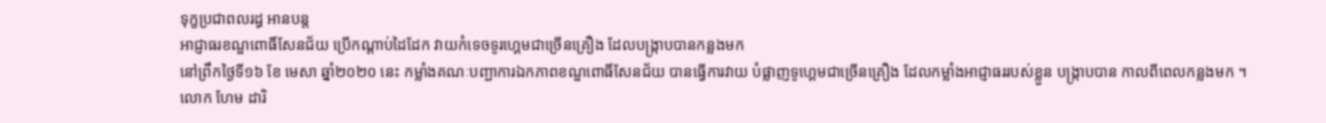ទុក្ខប្រជាពលរដ្ធ អានបន្ត
អាជ្ញាធរខណ្ឌពោធិ៍សែនជ័យ ប្រើកណ្តាប់ដៃដែក វាយកំទេចទូរហ្គេមជាច្រើនគ្រឿង ដែលបង្ក្រាបបានកន្លងមក
នៅព្រឹកថ្ងៃទី១៦ ខែ មេសា ឆ្នាំ២០២០ នេះ កម្លាំងគណៈបញ្ជាការឯកភាពខណ្ឌពោធិ៍សែនជ័យ បានធ្វើការវាយ បំផ្លាញទូហ្គេមជាច្រើនគ្រឿង ដែលកម្លាំងអាជ្ញាធររបស់ខ្លួន បង្ក្រាបបាន កាលពីពេលកន្លងមក ។
លោក ហែម ដារិ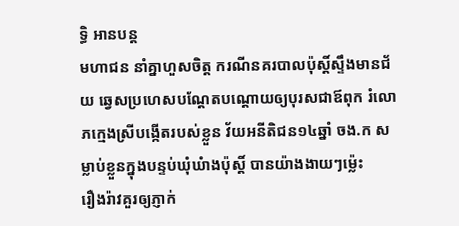ទ្ធិ អានបន្ត
មហាជន នាំគ្នាហួសចិត្ត ករណីនគរបាលប៉ុស្តិ៍ស្ទឹងមានជ័យ ឆ្វេសប្រហេសបណ្តែតបណ្តោយឲ្យបុរសជាឪពុក រំលោភក្មេងស្រីបង្កើតរបស់ខ្លួន វ័យអនីតិជន១៤ឆ្នាំ ចង.ក សម្លាប់ខ្លួនក្នុងបន្ទប់ឃុំឃំាងប៉ុស្តិ៍ បានយ៉ាងងាយៗម៉្លេះ
រឿងរ៉ាវគួរឲ្យភ្ញាក់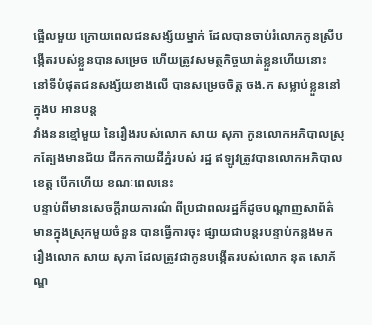ផ្អើលមួយ ក្រោយពេលជនសង្ស័យម្នាក់ ដែលបានចាប់រំលោភកូនស្រីបង្កើតរបស់ខ្លួនបានសម្រេច ហើយត្រូវសមត្ថកិច្ចឃាត់ខ្លួនហើយនោះ នៅទីបំផុតជនសង្ស័យខាងលើ បានសម្រេចចិត្ត ចង.ក សម្លាប់ខ្លួននៅក្នុងប អានបន្ត
វាំងននខ្មៅមួយ នៃរឿងរបស់លោក សាយ សុភា កូនលោកអភិបាលស្រុកត្បែងមានជ័យ ជីកកកាយដីភ្នំរបស់ រដ្ឋ ឥឡូវត្រូវបានលោកអភិបាលខេត្ត បើកហើយ ខណៈពេលនេះ
បន្ទាប់ពីមានសេចក្តីរាយការណ៌ ពីប្រជាពលរដ្ឋក៏ដូចបណ្តាញសាព័ត៌មានក្នុងស្រុកមួយចំនួន បានធ្វើការចុះ ផ្សាយជាបន្តរបន្ទាប់កន្លងមក រឿងលោក សាយ សុភា ដែលត្រូវជាកូនបង្កើតរបស់លោក នុត សោភ័ណ្ឌ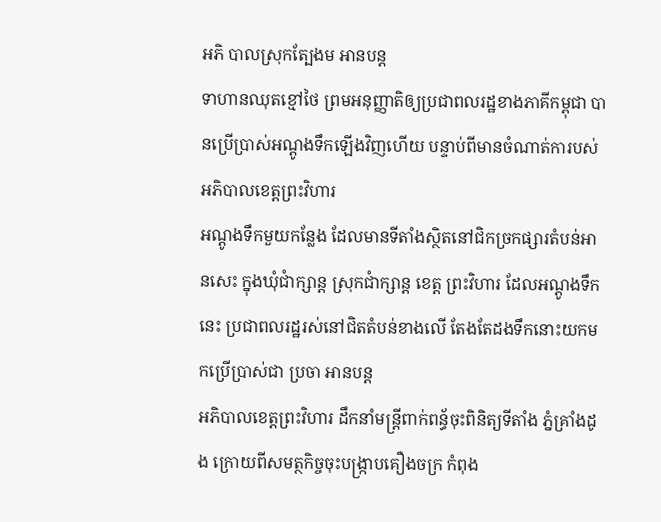អភិ បាលស្រុកត្បែងម អានបន្ត
ទាហានឈុតខ្មៅថៃ ព្រមអនុញ្ញាតិឲ្យប្រជាពលរដ្ឋខាងភាគីកម្ពុជា បានប្រើប្រាស់អណ្តូងទឹកឡើងវិញហើយ បន្ទាប់ពីមានចំណាត់ការបស់អភិបាលខេត្តព្រះវិហារ
អណ្តូងទឹកមួយកន្លែង ដែលមានទីតាំងស្ថិតនៅជិកច្រកផ្សារតំបន់អានសេះ ក្នុងឃុំជាំក្សាន្ត ស្រុកជាំក្សាន្ត ខេត្ត ព្រះវិហារ ដែលអណ្តូងទឹកនេះ ប្រជាពលរដ្ឋរស់នៅជិតតំបន់ខាងលើ តែងតែដងទឹកនោះយកមកប្រើប្រាស់ជា ប្រចា អានបន្ត
អភិបាលខេត្តព្រះវិហារ ដឹកនាំមន្ត្រីពាក់ពន្ធ័ចុះពិនិត្យទីតាំង ភ្នំគ្រាំងដូង ក្រោយពីសមត្ថកិច្ចចុះបង្ក្រាបគឿងចក្រ កំពុង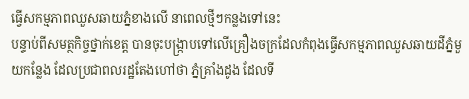ធ្វើសកម្មភាពឈួសឆាយភ្នំខាងលើ នាពេលថ្មីៗកន្លងទៅនេះ
បន្ទាប់ពីសមត្ថកិច្ចថ្នាក់ខេត្ត បានចុះបង្ក្រាបទៅលើគ្រឿងចក្រដែលកំពុងធ្វើសកម្មភាពឈួសឆាយដីភ្នំមួយកន្លែង ដែលប្រជាពលរដ្ឋតែងហៅថា ភ្នំគ្រាំងដូង ដែលទី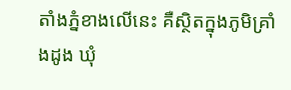តាំងភ្នំខាងលើនេះ គឺស្ថិតក្នុងភូមិគ្រាំងដូង ឃុំ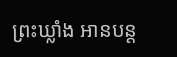ព្រះឃ្លាំង អានបន្ត